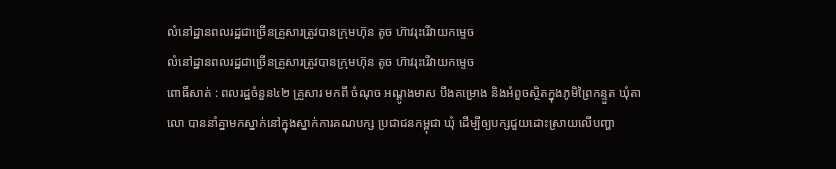លំនៅដ្ឋានពលរដ្ឋជាច្រើនគ្រួសារត្រូវបានក្រុមហ៊ុន តូច ហ៊ាវរុះរើវាយកម្ទេច
លំនៅដ្ឋានពលរដ្ឋជាច្រើនគ្រួសារត្រូវបានក្រុមហ៊ុន តូច ហ៊ាវរុះរើវាយកម្ទេច
ពោធិ៍សាត់ : ពលរដ្ឋចំនួន៤២ គ្រួសារ មកពី ចំណុច អណ្ដូងមាស បឹងគម្រោង និងអំពួចស្ថិតក្នុងភូមិព្រៃកន្ទួត ឃុំតាលោ បាននាំគ្នាមកស្នាក់នៅក្នុងស្នាក់ការគណបក្ស ប្រជាជនកម្ពុជា ឃុំ ដើម្បីឲ្យបក្សជួយដោះស្រាយលើបញ្ហា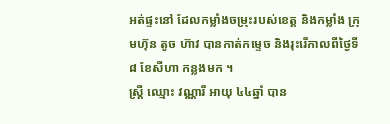អត់ផ្ទះនៅ ដែលកម្លាំងចម្រុះរបស់ខេត្ត និងកម្លាំង ក្រុមហ៊ុន តូច ហ៊ាវ បានកាត់កម្ទេច និងរុះរើកាលពីថ្ងៃទី ៨ ខែសីហា កន្លងមក ។
ស្រ្តី ឈ្មោះ វណ្ណារី អាយុ ៤៤ឆ្នាំ បាន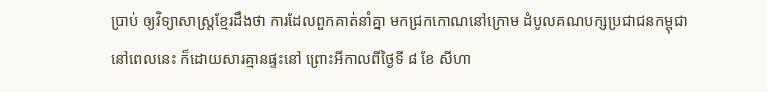ប្រាប់ ឲ្យវិទ្យាសាស្រ្តខ្មែរដឹងថា ការដែលពួកគាត់នាំគ្នា មកជ្រកកោណនៅក្រោម ដំបូលគណបក្សប្រជាជនកម្ពុជានៅពេលនេះ ក៏ដោយសារគ្មានផ្ទះនៅ ព្រោះអីកាលពីថ្ងៃទី ៨ ខែ សីហា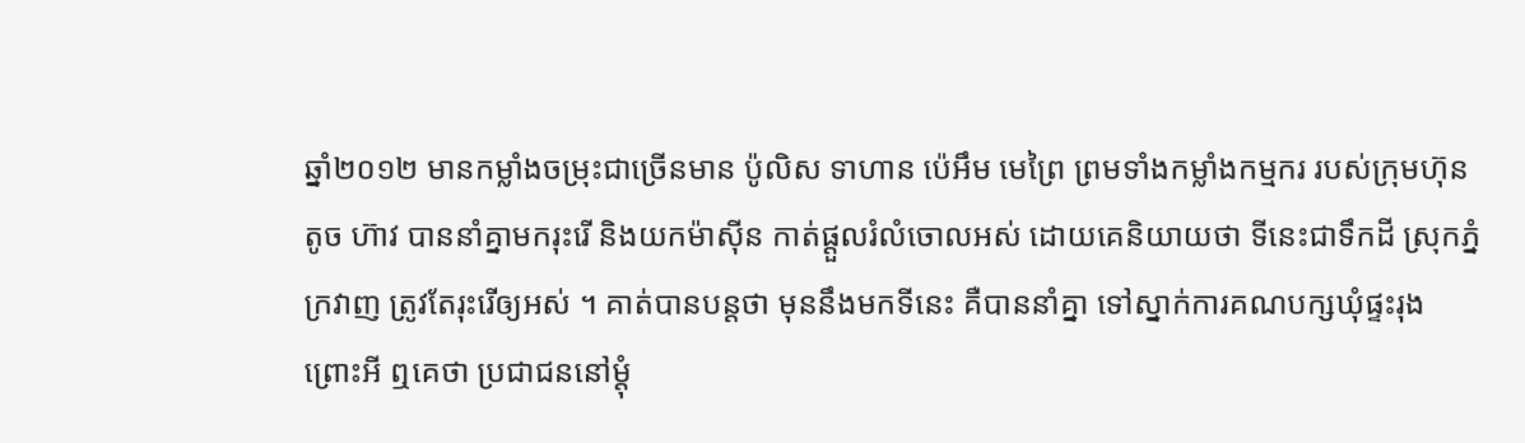ឆ្នាំ២០១២ មានកម្លាំងចម្រុះជាច្រើនមាន ប៉ូលិស ទាហាន ប៉េអឹម មេព្រៃ ព្រមទាំងកម្លាំងកម្មករ របស់ក្រុមហ៊ុន តូច ហ៊ាវ បាននាំគ្នាមករុះរើ និងយកម៉ាស៊ីន កាត់ផ្ដួលរំលំចោលអស់ ដោយគេនិយាយថា ទីនេះជាទឹកដី ស្រុកភ្នំក្រវាញ ត្រូវតែរុះរើឲ្យអស់ ។ គាត់បានបន្តថា មុននឹងមកទីនេះ គឺបាននាំគ្នា ទៅស្នាក់ការគណបក្សឃុំផ្ទះរុងព្រោះអី ឮគេថា ប្រជាជននៅម្ដុំ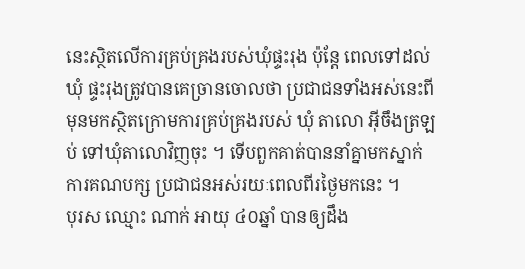នេះស្ថិតលើការគ្រប់គ្រងរបស់ឃុំផ្ទះរុង ប៉ុន្តែ ពេលទៅដល់ឃុំ ផ្ទះរុងត្រូវបានគេច្រានចោលថា ប្រជាជនទាំងអស់នេះពីមុនមកស្ថិតក្រោមការគ្រប់គ្រងរបស់ ឃុំ តាលោ អ៊ីចឹងត្រឡប់ ទៅឃុំតាលោវិញចុះ ។ ទើបពួកគាត់បាននាំគ្នាមកស្នាក់ការគណបក្ស ប្រជាជនអស់រយៈពេលពីរថ្ងៃមកនេះ ។
បុរស ឈ្មោះ ណាក់ អាយុ ៤០ឆ្នាំ បានឲ្យដឹង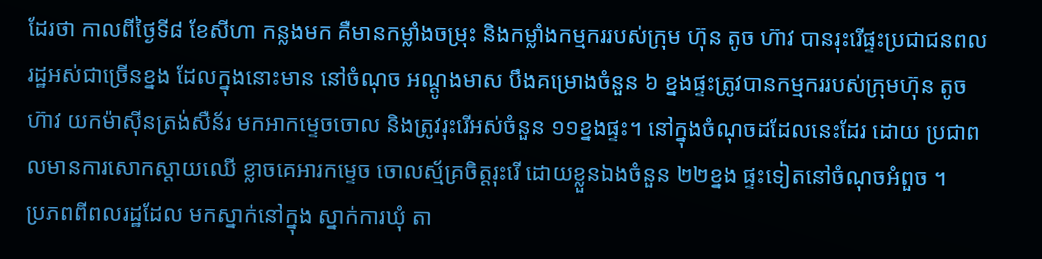ដែរថា កាលពីថ្ងៃទី៨ ខែសីហា កន្លងមក គឺមានកម្លាំងចម្រុះ និងកម្លាំងកម្មកររបស់ក្រុម ហ៊ុន តូច ហ៊ាវ បានរុះរើផ្ទះប្រជាជនពលរដ្ឋអស់ជាច្រើនខ្នង ដែលក្នុងនោះមាន នៅចំណុច អណ្ដូងមាស បឹងគម្រោងចំនួន ៦ ខ្នងផ្ទះត្រូវបានកម្មកររបស់ក្រុមហ៊ុន តូច ហ៊ាវ យកម៉ាស៊ីនត្រង់សឺន័រ មកអាកម្ទេចចោល និងត្រូវរុះរើអស់ចំនួន ១១ខ្នងផ្ទះ។ នៅក្នុងចំណុចដដែលនេះដែរ ដោយ ប្រជាពលមានការសោកស្ដាយឈើ ខ្លាចគេអារកម្ទេច ចោលស្ម័គ្រចិត្តរុះរើ ដោយខ្លួនឯងចំនួន ២២ខ្នង ផ្ទះទៀតនៅចំណុចអំពួច ។
ប្រភពពីពលរដ្ឋដែល មកស្នាក់នៅក្នុង ស្នាក់ការឃុំ តា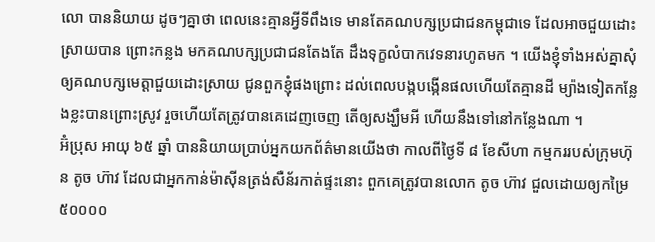លោ បាននិយាយ ដូចៗគ្នាថា ពេលនេះគ្មានអ្វីទីពឹងទេ មានតែគណបក្សប្រជាជនកម្ពុជាទេ ដែលអាចជួយដោះស្រាយបាន ព្រោះកន្លង មកគណបក្សប្រជាជនតែងតែ ដឹងទុក្ខលំបាកវេទនារហូតមក ។ យើងខ្ញុំទាំងអស់គ្នាសុំឲ្យគណបក្សមេត្តាជួយដោះស្រាយ ជូនពួកខ្ញុំផងព្រោះ ដល់ពេលបង្កបង្កើនផលហើយតែគ្មានដី ម្យ៉ាងទៀតកន្លែងខ្លះបានព្រោះស្រូវ រួចហើយតែត្រូវបានគេដេញចេញ តើឲ្យសង្ឃឹមអី ហើយនឹងទៅនៅកន្លែងណា ។
អ៊ំប្រុស អាយុ ៦៥ ឆ្នាំ បាននិយាយប្រាប់អ្នកយកព័ត៌មានយើងថា កាលពីថ្ងៃទី ៨ ខែសីហា កម្មកររបស់ក្រុមហ៊ុន តូច ហ៊ាវ ដែលជាអ្នកកាន់ម៉ាស៊ីនត្រង់សឺន័រកាត់ផ្ទះនោះ ពួកគេត្រូវបានលោក តូច ហ៊ាវ ជួលដោយឲ្យកម្រៃ ៥០០០០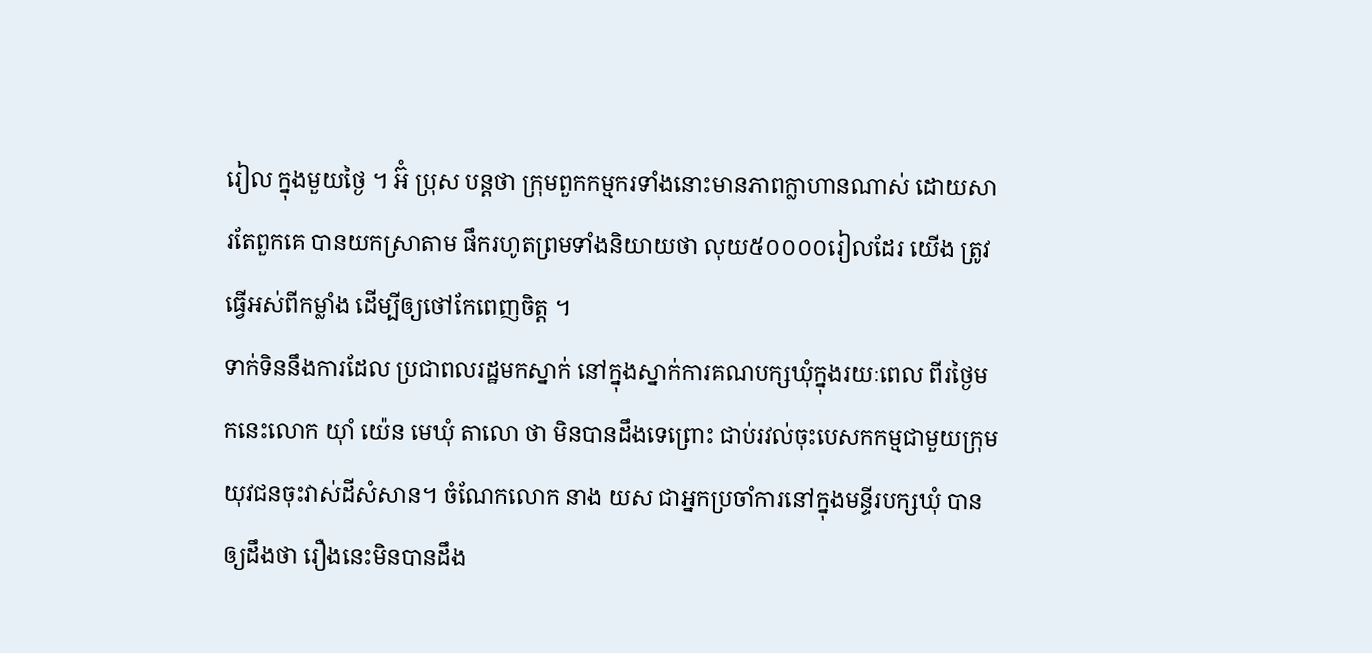រៀល ក្នុងមួយថ្ងៃ ។ អ៊ំ ប្រុស បន្តថា ក្រុមពួកកម្មករទាំងនោះមានភាពក្លាហានណាស់ ដោយសារតែពួកគេ បានយកស្រាតាម ផឹករហូតព្រមទាំងនិយាយថា លុយ៥០០០០រៀលដែរ យើង ត្រូវធ្វើអស់ពីកម្លាំង ដើម្បីឲ្យថៅកែពេញចិត្ត ។
ទាក់ទិននឹងការដែល ប្រជាពលរដ្ឋមកស្នាក់ នៅក្នុងស្នាក់ការគណបក្សឃុំក្នុងរយៈពេល ពីរថ្ងៃមកនេះលោក យ៉ាំ យ៉េន មេឃុំ តាលោ ថា មិនបានដឹងទេព្រោះ ជាប់រវល់ចុះបេសកកម្មជាមួយក្រុមយុវជនចុះវាស់ដីសំសាន។ ចំណែកលោក នាង យស ជាអ្នកប្រចាំការនៅក្នុងមន្ទីរបក្សឃុំ បានឲ្យដឹងថា រឿងនេះមិនបានដឹង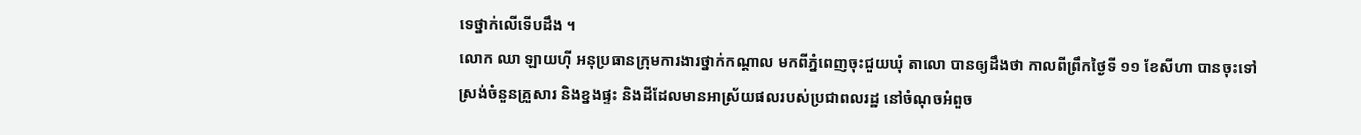ទេថ្នាក់លើទើបដឹង ។
លោក ឈា ឡាយហ៊ី អនុប្រធានក្រុមការងារថ្នាក់កណ្ដាល មកពីភ្នំពេញចុះជួយឃុំ តាលោ បានឲ្យដឹងថា កាលពីព្រឹកថ្ងៃទី ១១ ខែសីហា បានចុះទៅស្រង់ចំនួនគ្រួសារ និងខ្នងផ្ទះ និងដីដែលមានអាស្រ័យផលរបស់ប្រជាពលរដ្ឋ នៅចំណុចអំពួច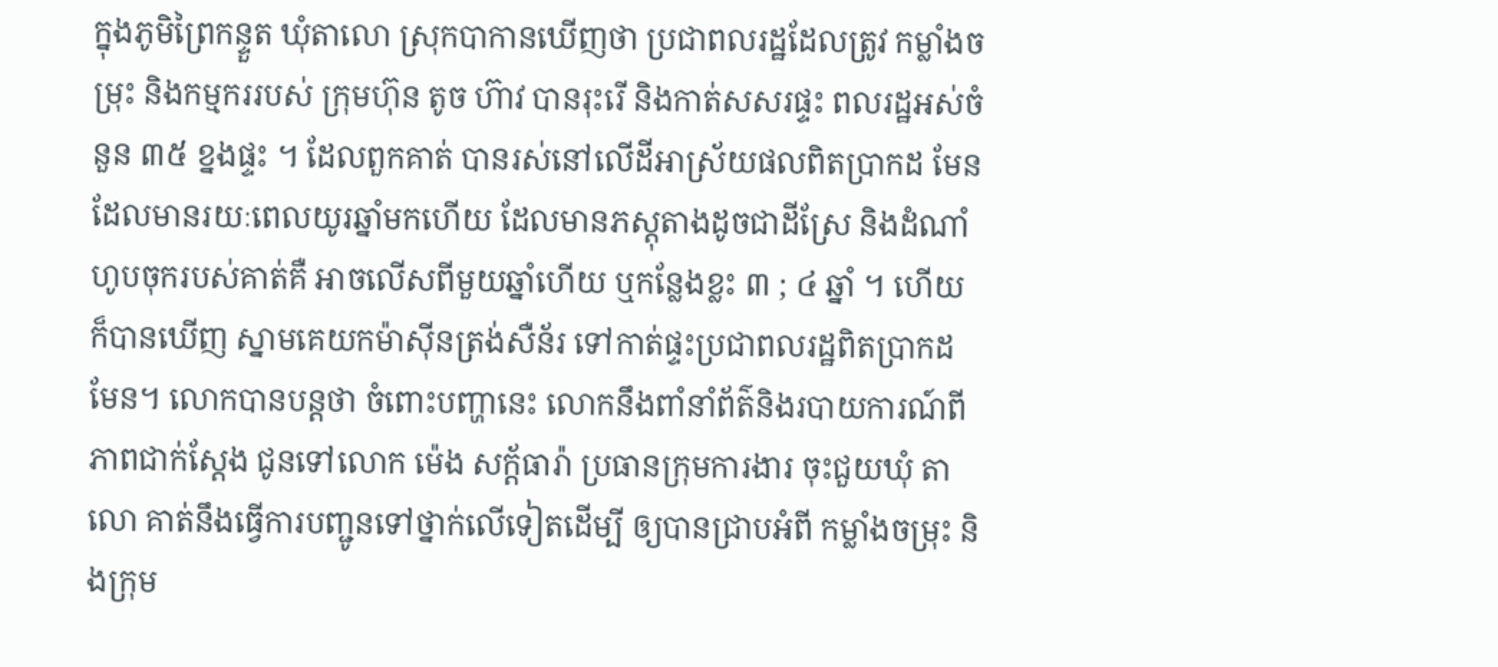ក្នុងភូមិព្រៃកន្ទួត ឃុំតាលោ ស្រុកបាកានឃើញថា ប្រជាពលរដ្ឋដែលត្រូវ កម្លាំងចម្រុះ និងកម្មកររបស់ ក្រុមហ៊ុន តូច ហ៊ាវ បានរុះរើ និងកាត់សសរផ្ទះ ពលរដ្ឋអស់ចំនួន ៣៥ ខ្នងផ្ទះ ។ ដែលពួកគាត់ បានរស់នៅលើដីអាស្រ័យផលពិតប្រាកដ មែនដែលមានរយៈពេលយូរឆ្នាំមកហើយ ដែលមានភស្ដុតាងដូចជាដីស្រែ និងដំណាំហូបចុករបស់គាត់គឺ អាចលើសពីមួយឆ្នាំហើយ ឬកន្លែងខ្លះ ៣ ; ៤ ឆ្នាំ ។ ហើយក៏បានឃើញ ស្នាមគេយកម៉ាស៊ីនត្រង់សឺន័រ ទៅកាត់ផ្ទះប្រជាពលរដ្ឋពិតប្រាកដមែន។ លោកបានបន្តថា ចំពោះបញ្ហានេះ លោកនឹងពាំនាំព័ត៌និងរបាយការណ៍ពីភាពជាក់ស្ដែង ជូនទៅលោក ម៉េង សក្ដ័ធារ៉ា ប្រធានក្រុមការងារ ចុះជួយឃុំ តាលោ គាត់នឹងធ្វើការបញ្ជូនទៅថ្នាក់លើទៀតដើម្បី ឲ្យបានជ្រាបអំពី កម្លាំងចម្រុះ និងក្រុម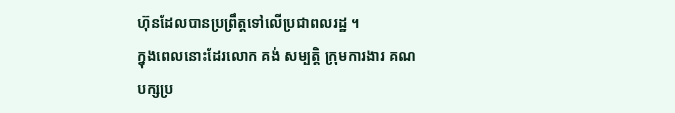ហ៊ុនដែលបានប្រព្រឹត្តទៅលើប្រជាពលរដ្ឋ ។
ក្នុងពេលនោះដែរលោក គង់ សម្បត្តិ ក្រុមការងារ គណបក្សប្រ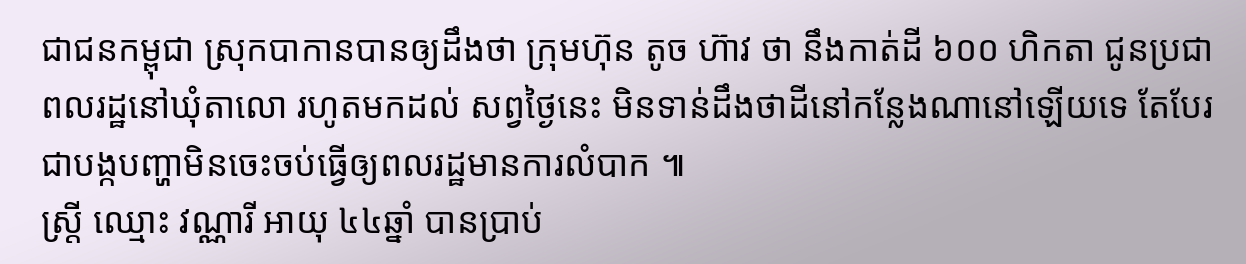ជាជនកម្ពុជា ស្រុកបាកានបានឲ្យដឹងថា ក្រុមហ៊ុន តូច ហ៊ាវ ថា នឹងកាត់ដី ៦០០ ហិកតា ជូនប្រជាពលរដ្ឋនៅឃុំតាលោ រហូតមកដល់ សព្វថ្ងៃនេះ មិនទាន់ដឹងថាដីនៅកន្លែងណានៅឡើយទេ តែបែរជាបង្កបញ្ហាមិនចេះចប់ធ្វើឲ្យពលរដ្ឋមានការលំបាក ៕
ស្រ្តី ឈ្មោះ វណ្ណារី អាយុ ៤៤ឆ្នាំ បានប្រាប់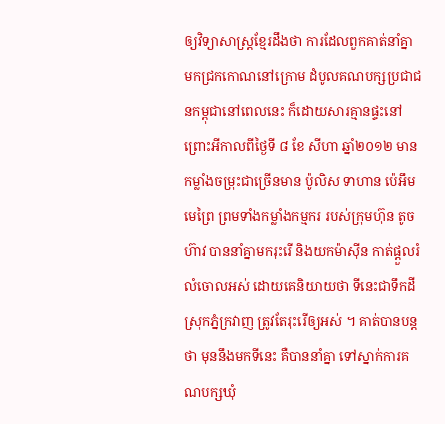ឲ្យវិទ្យាសាស្រ្តខ្មែរដឹងថា ការដែលពួកគាត់នាំគ្នា មកជ្រកកោណនៅក្រោម ដំបូលគណបក្សប្រជាជនកម្ពុជានៅពេលនេះ ក៏ដោយសារគ្មានផ្ទះនៅ ព្រោះអីកាលពីថ្ងៃទី ៨ ខែ សីហា ឆ្នាំ២០១២ មានកម្លាំងចម្រុះជាច្រើនមាន ប៉ូលិស ទាហាន ប៉េអឹម មេព្រៃ ព្រមទាំងកម្លាំងកម្មករ របស់ក្រុមហ៊ុន តូច ហ៊ាវ បាននាំគ្នាមករុះរើ និងយកម៉ាស៊ីន កាត់ផ្ដួលរំលំចោលអស់ ដោយគេនិយាយថា ទីនេះជាទឹកដី ស្រុកភ្នំក្រវាញ ត្រូវតែរុះរើឲ្យអស់ ។ គាត់បានបន្តថា មុននឹងមកទីនេះ គឺបាននាំគ្នា ទៅស្នាក់ការគណបក្សឃុំ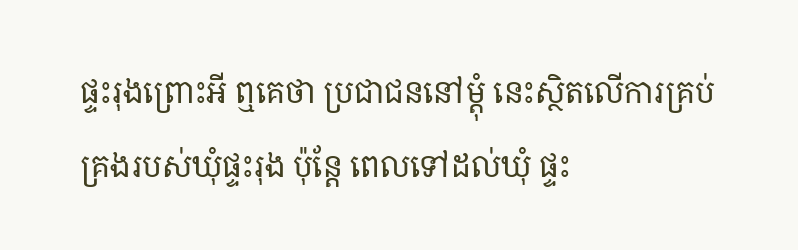ផ្ទះរុងព្រោះអី ឮគេថា ប្រជាជននៅម្ដុំ នេះស្ថិតលើការគ្រប់គ្រងរបស់ឃុំផ្ទះរុង ប៉ុន្តែ ពេលទៅដល់ឃុំ ផ្ទះ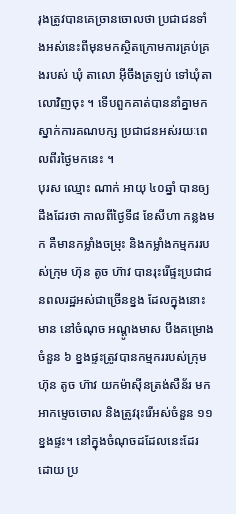រុងត្រូវបានគេច្រានចោលថា ប្រជាជនទាំងអស់នេះពីមុនមកស្ថិតក្រោមការគ្រប់គ្រងរបស់ ឃុំ តាលោ អ៊ីចឹងត្រឡប់ ទៅឃុំតាលោវិញចុះ ។ ទើបពួកគាត់បាននាំគ្នាមកស្នាក់ការគណបក្ស ប្រជាជនអស់រយៈពេលពីរថ្ងៃមកនេះ ។
បុរស ឈ្មោះ ណាក់ អាយុ ៤០ឆ្នាំ បានឲ្យដឹងដែរថា កាលពីថ្ងៃទី៨ ខែសីហា កន្លងមក គឺមានកម្លាំងចម្រុះ និងកម្លាំងកម្មកររបស់ក្រុម ហ៊ុន តូច ហ៊ាវ បានរុះរើផ្ទះប្រជាជនពលរដ្ឋអស់ជាច្រើនខ្នង ដែលក្នុងនោះមាន នៅចំណុច អណ្ដូងមាស បឹងគម្រោងចំនួន ៦ ខ្នងផ្ទះត្រូវបានកម្មកររបស់ក្រុមហ៊ុន តូច ហ៊ាវ យកម៉ាស៊ីនត្រង់សឺន័រ មកអាកម្ទេចចោល និងត្រូវរុះរើអស់ចំនួន ១១ខ្នងផ្ទះ។ នៅក្នុងចំណុចដដែលនេះដែរ ដោយ ប្រ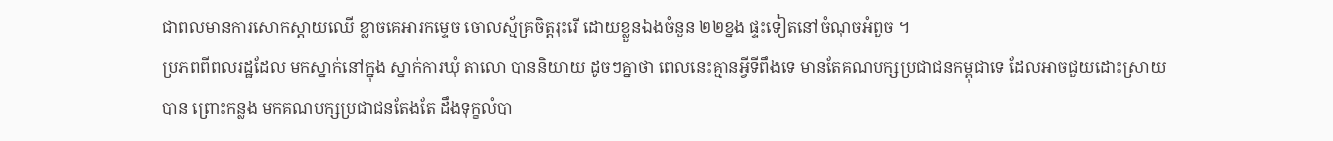ជាពលមានការសោកស្ដាយឈើ ខ្លាចគេអារកម្ទេច ចោលស្ម័គ្រចិត្តរុះរើ ដោយខ្លួនឯងចំនួន ២២ខ្នង ផ្ទះទៀតនៅចំណុចអំពួច ។
ប្រភពពីពលរដ្ឋដែល មកស្នាក់នៅក្នុង ស្នាក់ការឃុំ តាលោ បាននិយាយ ដូចៗគ្នាថា ពេលនេះគ្មានអ្វីទីពឹងទេ មានតែគណបក្សប្រជាជនកម្ពុជាទេ ដែលអាចជួយដោះស្រាយបាន ព្រោះកន្លង មកគណបក្សប្រជាជនតែងតែ ដឹងទុក្ខលំបា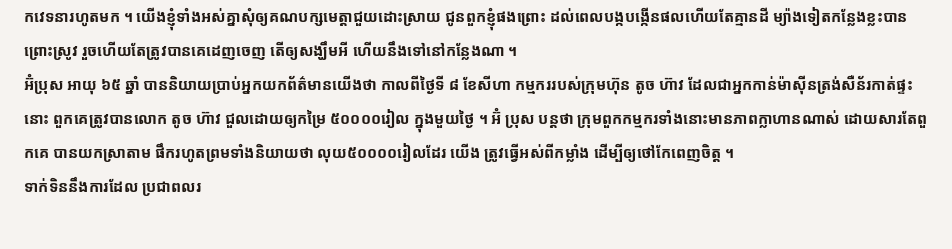កវេទនារហូតមក ។ យើងខ្ញុំទាំងអស់គ្នាសុំឲ្យគណបក្សមេត្តាជួយដោះស្រាយ ជូនពួកខ្ញុំផងព្រោះ ដល់ពេលបង្កបង្កើនផលហើយតែគ្មានដី ម្យ៉ាងទៀតកន្លែងខ្លះបានព្រោះស្រូវ រួចហើយតែត្រូវបានគេដេញចេញ តើឲ្យសង្ឃឹមអី ហើយនឹងទៅនៅកន្លែងណា ។
អ៊ំប្រុស អាយុ ៦៥ ឆ្នាំ បាននិយាយប្រាប់អ្នកយកព័ត៌មានយើងថា កាលពីថ្ងៃទី ៨ ខែសីហា កម្មកររបស់ក្រុមហ៊ុន តូច ហ៊ាវ ដែលជាអ្នកកាន់ម៉ាស៊ីនត្រង់សឺន័រកាត់ផ្ទះនោះ ពួកគេត្រូវបានលោក តូច ហ៊ាវ ជួលដោយឲ្យកម្រៃ ៥០០០០រៀល ក្នុងមួយថ្ងៃ ។ អ៊ំ ប្រុស បន្តថា ក្រុមពួកកម្មករទាំងនោះមានភាពក្លាហានណាស់ ដោយសារតែពួកគេ បានយកស្រាតាម ផឹករហូតព្រមទាំងនិយាយថា លុយ៥០០០០រៀលដែរ យើង ត្រូវធ្វើអស់ពីកម្លាំង ដើម្បីឲ្យថៅកែពេញចិត្ត ។
ទាក់ទិននឹងការដែល ប្រជាពលរ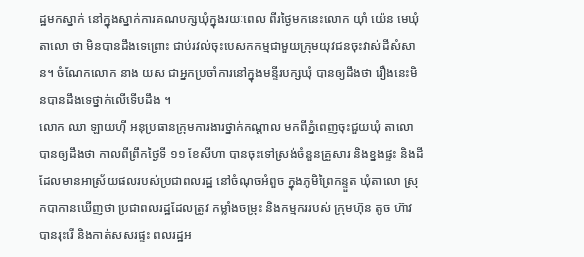ដ្ឋមកស្នាក់ នៅក្នុងស្នាក់ការគណបក្សឃុំក្នុងរយៈពេល ពីរថ្ងៃមកនេះលោក យ៉ាំ យ៉េន មេឃុំ តាលោ ថា មិនបានដឹងទេព្រោះ ជាប់រវល់ចុះបេសកកម្មជាមួយក្រុមយុវជនចុះវាស់ដីសំសាន។ ចំណែកលោក នាង យស ជាអ្នកប្រចាំការនៅក្នុងមន្ទីរបក្សឃុំ បានឲ្យដឹងថា រឿងនេះមិនបានដឹងទេថ្នាក់លើទើបដឹង ។
លោក ឈា ឡាយហ៊ី អនុប្រធានក្រុមការងារថ្នាក់កណ្ដាល មកពីភ្នំពេញចុះជួយឃុំ តាលោ បានឲ្យដឹងថា កាលពីព្រឹកថ្ងៃទី ១១ ខែសីហា បានចុះទៅស្រង់ចំនួនគ្រួសារ និងខ្នងផ្ទះ និងដីដែលមានអាស្រ័យផលរបស់ប្រជាពលរដ្ឋ នៅចំណុចអំពួច ក្នុងភូមិព្រៃកន្ទួត ឃុំតាលោ ស្រុកបាកានឃើញថា ប្រជាពលរដ្ឋដែលត្រូវ កម្លាំងចម្រុះ និងកម្មកររបស់ ក្រុមហ៊ុន តូច ហ៊ាវ បានរុះរើ និងកាត់សសរផ្ទះ ពលរដ្ឋអ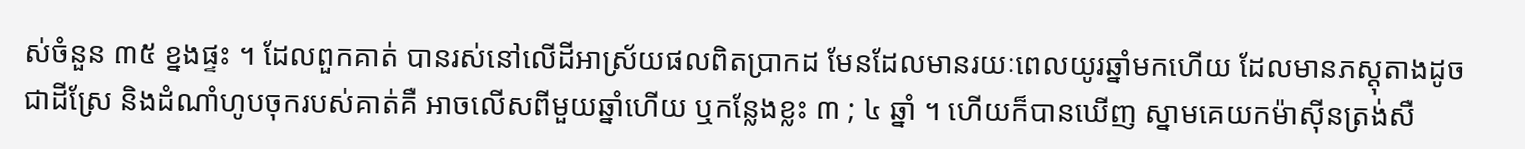ស់ចំនួន ៣៥ ខ្នងផ្ទះ ។ ដែលពួកគាត់ បានរស់នៅលើដីអាស្រ័យផលពិតប្រាកដ មែនដែលមានរយៈពេលយូរឆ្នាំមកហើយ ដែលមានភស្ដុតាងដូចជាដីស្រែ និងដំណាំហូបចុករបស់គាត់គឺ អាចលើសពីមួយឆ្នាំហើយ ឬកន្លែងខ្លះ ៣ ; ៤ ឆ្នាំ ។ ហើយក៏បានឃើញ ស្នាមគេយកម៉ាស៊ីនត្រង់សឺ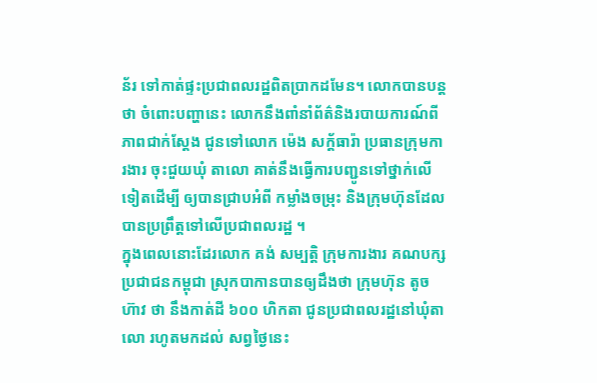ន័រ ទៅកាត់ផ្ទះប្រជាពលរដ្ឋពិតប្រាកដមែន។ លោកបានបន្តថា ចំពោះបញ្ហានេះ លោកនឹងពាំនាំព័ត៌និងរបាយការណ៍ពីភាពជាក់ស្ដែង ជូនទៅលោក ម៉េង សក្ដ័ធារ៉ា ប្រធានក្រុមការងារ ចុះជួយឃុំ តាលោ គាត់នឹងធ្វើការបញ្ជូនទៅថ្នាក់លើទៀតដើម្បី ឲ្យបានជ្រាបអំពី កម្លាំងចម្រុះ និងក្រុមហ៊ុនដែលបានប្រព្រឹត្តទៅលើប្រជាពលរដ្ឋ ។
ក្នុងពេលនោះដែរលោក គង់ សម្បត្តិ ក្រុមការងារ គណបក្សប្រជាជនកម្ពុជា ស្រុកបាកានបានឲ្យដឹងថា ក្រុមហ៊ុន តូច ហ៊ាវ ថា នឹងកាត់ដី ៦០០ ហិកតា ជូនប្រជាពលរដ្ឋនៅឃុំតាលោ រហូតមកដល់ សព្វថ្ងៃនេះ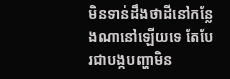មិនទាន់ដឹងថាដីនៅកន្លែងណានៅឡើយទេ តែបែរជាបង្កបញ្ហាមិន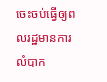ចេះចប់ធ្វើឲ្យពលរដ្ឋមានការលំបាក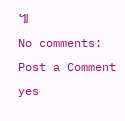៕
No comments:
Post a Comment
yes